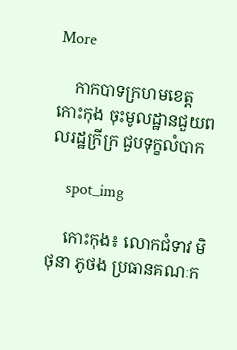More

    កាកបាទក្រហមខេត្តកោះកុង ចុះមូលដ្ឋានជួយពលរដ្ឋក្រីក្រ ជួបទុក្ខលំបាក

    spot_img

    កោះកុង៖ លោកជំទាវ មិថុនា ភូថង ប្រធានគណៈក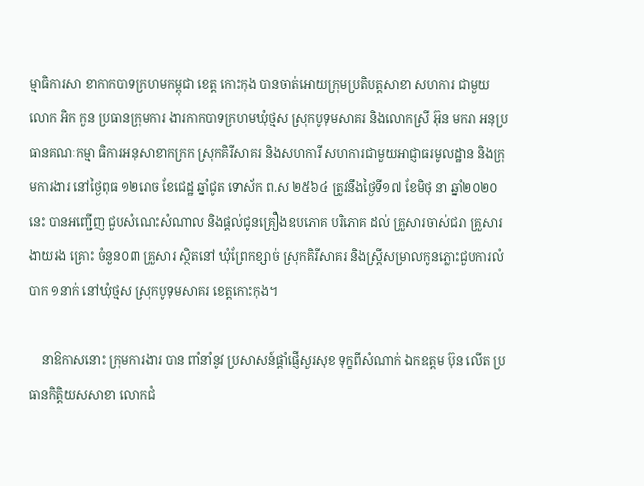ម្មាធិការសា ខាកាកបាទក្រហមកម្ពុជា ខេត្ត កោះកុង បានចាត់អោយក្រុមប្រតិបត្តសាខា សហការ ជាមួយ លោក អិក កួន ប្រធានក្រុមការ ងារកាកបាទក្រហមឃុំថ្មស ស្រុកបូទុមសាគរ និងលោកស្រី អ៊ុន មករា អនុប្រធានគណៈកម្មា ធិការអនុសាខាកក្រក ស្រុកគិរីសាគរ និងសហការី សហការជាមួយអាជ្ញាធរមូលដ្ឋាន និងក្រុមការងារ នៅថ្ងៃពុធ ១២រោច ខែជេដ្ឋ ឆ្នាំជូត ទោស័ក ព.ស ២៥៦៤ ត្រូវនឹងថ្ងៃទី១៧ ខែមិថុ នា ឆ្នាំ២០២០នេះ បានអញ្ជើញ ជួបសំណេះសំណាល និងផ្តល់ជូនគ្រឿងឧបភោគ បរិភោគ ដល់ គ្រួសារចាស់ជរា គ្រួសារងាយរង គ្រោះ ចំនួន០៣ គ្រួសារ ស្ថិតនៅ ឃុំព្រែកខ្សាច់ ស្រុកគិរីសាគរ និងស្ត្រីសម្រាលកូនភ្លោះជួបការលំបាក ១នាក់ នៅឃុំថ្មស ស្រុកបូទុមសាគរ ខេត្តកោះកុង។

    នាឱកាសនោះ ក្រុមការងារ បាន ពាំនាំនូវ ប្រសាសន៍ផ្ដាំផ្ញើសួរសុខ ទុក្ខពីសំណាក់ ឯកឧត្តម ប៊ុន លើត ប្រធានកិត្តិយសសាខា លោកជំ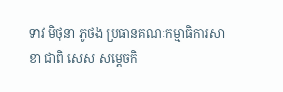ទាវ មិថុនា ភូថង ប្រធានគណៈកម្មាធិការសាខា ជាពិ សេស សម្ដេចកិ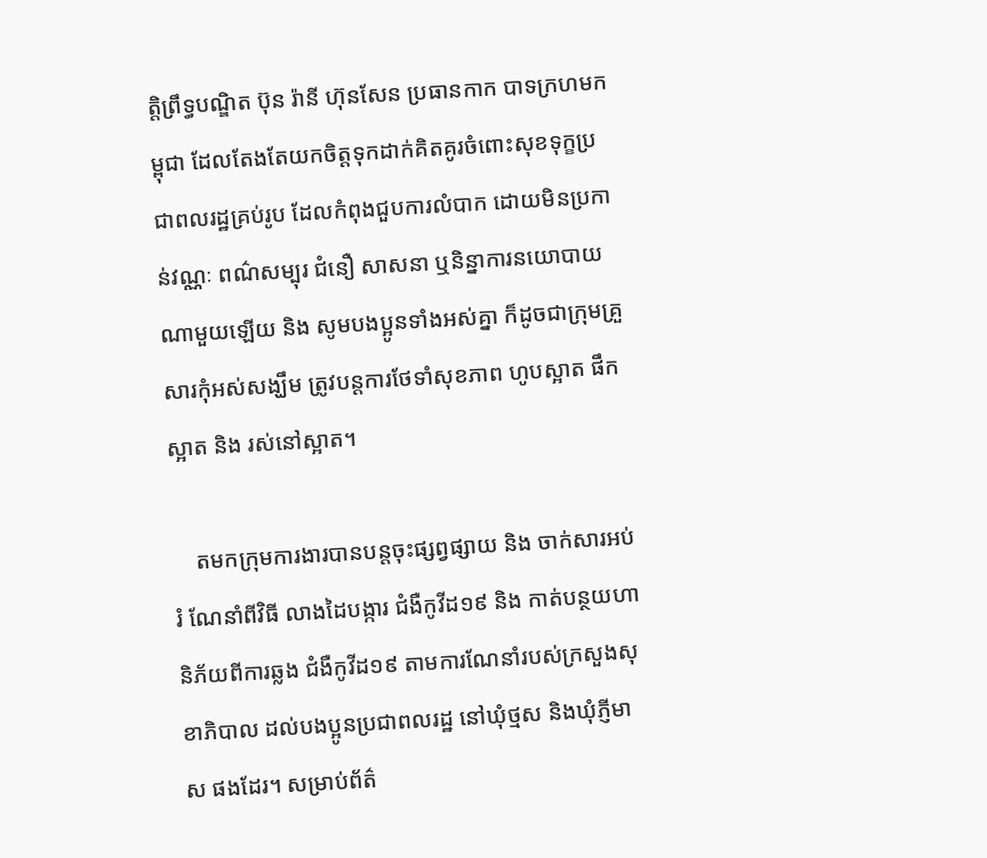ត្តិព្រឹទ្ធបណ្ឌិត ប៊ុន រ៉ានី ហ៊ុនសែន ប្រធានកាក បាទក្រហមកម្ពុជា ដែលតែងតែយកចិត្តទុកដាក់គិតគូរចំពោះសុខទុក្ខប្រជាពលរដ្ឋគ្រប់រូប ដែលកំពុងជួបការលំបាក ដោយមិនប្រកាន់វណ្ណៈ ពណ៌សម្បុរ ជំនឿ សាសនា ឬនិន្នាការនយោបាយណាមួយឡើយ និង សូមបងប្អូនទាំងអស់គ្នា ក៏ដូចជាក្រុមគ្រួសារកុំអស់សង្ឃឹម ត្រូវបន្តការថែទាំសុខភាព ហូបស្អាត ផឹកស្អាត និង រស់នៅស្អាត។

    តមកក្រុមការងារបានបន្តចុះផ្សព្វផ្សាយ និង ចាក់សារអប់រំ ណែនាំពីវិធី លាងដៃបង្ការ ជំងឺកូវីដ១៩ និង កាត់បន្ថយហានិភ័យពីការឆ្លង ជំងឺកូវីដ១៩ តាមការណែនាំរបស់ក្រសួងសុខាភិបាល ដល់បងប្អូនប្រជាពលរដ្ឋ នៅឃុំថ្មស និងឃុំភ្ញីមាស ផងដែរ។ សម្រាប់ព័ត៌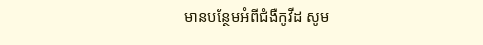មានបន្ថែមអំពីជំងឺកូវីដ សូម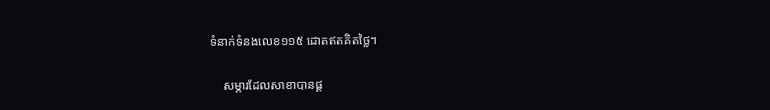ទំនាក់ទំនងលេខ១១៥ ដោតឥតគិតថ្លៃ។

    សម្ភារដែលសាខាបានផ្ដ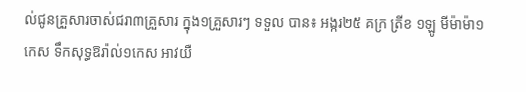ល់ជូនគ្រួសារចាស់ជរា៣គ្រួសារ ក្នុង១គ្រួសារៗ ទទួល បាន៖ អង្ករ២៥ គក្រ ត្រីខ ១ឡូ មីម៉ាម៉ា១កេស ទឹកសុទ្ធឱរ៉ាល់១កេស អាវយឺ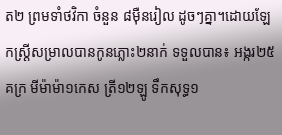ត២ ព្រមទាំថវិកា ចំនួន ៨ម៉ឺនរៀល ដូចៗគ្នា។ដោយឡែកស្ត្រីសម្រាលបានកូនភ្លោះ២នាក់ ទទួលបាន៖ អង្ករ២៥គក្រ មីម៉ាម៉ា១កេស ត្រី១២ឡូ ទឹកសុទ្ធ១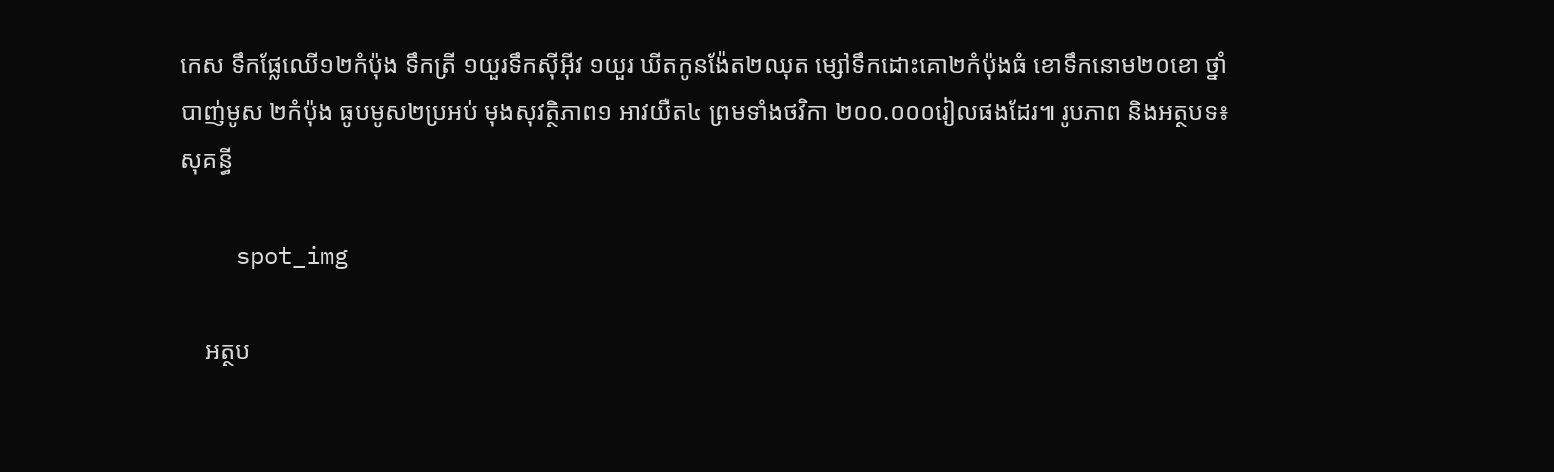កេស ទឹកផ្លែឈើ១២កំប៉ុង ទឹកត្រី ១យួរទឹកស៊ីអ៊ីវ ១យួរ ឃីតកូនង៉ែត២ឈុត ម្សៅទឹកដោះគោ២កំប៉ុងធំ ខោទឹកនោម២០ខោ ថ្នាំបាញ់មូស ២កំប៉ុង ធូបមូស២ប្រអប់ មុងសុវត្ថិភាព១ អាវយឺត៤ ព្រមទាំងថវិកា ២០០.០០០រៀលផងដែរ៕ រូបភាព និងអត្ថបទ៖ សុគន្ធី

    spot_img

    អត្ថប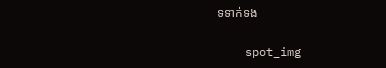ទទាក់ទង

    spot_img